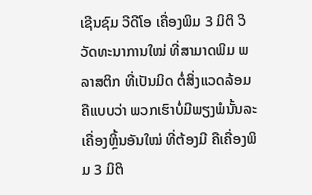ເຊີນຊົມ ວີດີໂອ ເຄື່ອງພິມ 3 ມິຕິ ວິວັດທະນາການໃໝ່ ທີ່ສາມາດພິມ ພລາສຕິກ ທີ່ເປັນມິດ ຕໍ່ສິ່ງແວດລ້ອມ
ຄືແບບວ່າ ພວກເຮົາບໍ່ມີພຽງພໍນັ້ນລະ ເຄື່ອງຫຼິ້ນອັນໃໝ່ ທີ່ຕ້ອງມີ ຄືເຄື່ອງພິມ 3 ມິຕິ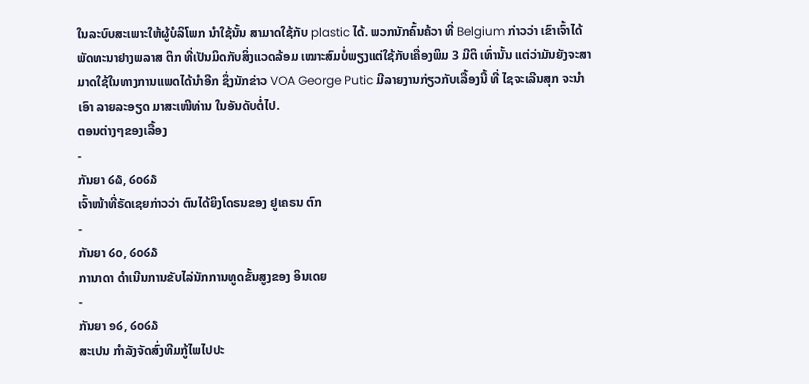ໃນລະບົບສະເພາະໃຫ້ຜູ້ບໍລິໂພກ ນຳໃຊ້ນັ້ນ ສາມາດໃຊ້ກັບ plastic ໄດ້. ພວກນັກຄົ້ນຄ້ວາ ທີ່ Belgium ກ່າວວ່າ ເຂົາເຈົ້າໄດ້ພັດທະນາຢາງພລາສ ຕິກ ທີ່ເປັນມິດກັບສິ່ງແວດລ້ອມ ເໝາະສົມບໍ່ພຽງແຕ່ໃຊ້ກັບເຄື່ອງພິມ 3 ມີຕິ ເທົ່ານັ້ນ ແຕ່ວ່າມັນຍັງຈະສາມາດໃຊ້ໃນທາງການແພດໄດ້ນຳອີກ ຊຶ່ງນັກຂ່າວ VOA George Putic ມີລາຍງານກ່ຽວກັບເລື້ອງນີ້ ທີ່ ໄຊຈະເລີນສຸກ ຈະນຳເອົາ ລາຍລະອຽດ ມາສະເໜີທ່ານ ໃນອັນດັບຕໍ່ໄປ.
ຕອນຕ່າງໆຂອງເລື້ອງ
-
ກັນຍາ ໒໖, ໒໐໒໓
ເຈົ້າໜ້າທີ່ຣັດເຊຍກ່າວວ່າ ຕົນໄດ້ຍິງໂດຣນຂອງ ຢູເຄຣນ ຕົກ
-
ກັນຍາ ໒໐, ໒໐໒໓
ການາດາ ດໍາເນີນການຂັບໄລ່ນັກການທູດຂັ້ນສູງຂອງ ອິນເດຍ
-
ກັນຍາ ໑໒, ໒໐໒໓
ສະເປນ ກໍາລັງຈັດສົ່ງທີມກູ້ໄພໄປປະ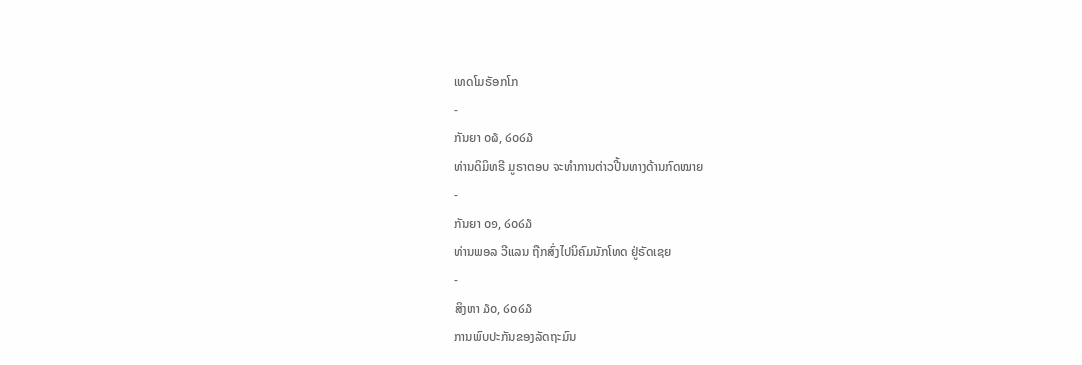ເທດໂມຣັອກໂກ
-
ກັນຍາ ໐໖, ໒໐໒໓
ທ່ານດິມິທຣີ ມູຣາຕອບ ຈະທໍາການຕ່າວປີ້ນທາງດ້ານກົດໝາຍ
-
ກັນຍາ ໐໑, ໒໐໒໓
ທ່ານພອລ ວີແລນ ຖືກສົ່ງໄປນິຄົມນັກໂທດ ຢູ່ຣັດເຊຍ
-
ສິງຫາ ໓໐, ໒໐໒໓
ການພົບປະກັນຂອງລັດຖະມົນ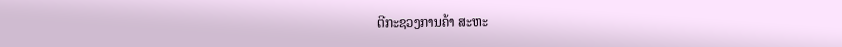ຕີກະຊວງການຄ້າ ສະຫະ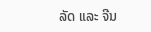ລັດ ແລະ ຈີນ